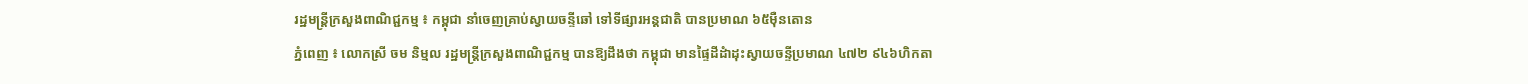រដ្ឋមន្ត្រីក្រសួងពាណិជ្ជកម្ម ៖ កម្ពុជា នាំចេញគ្រាប់ស្វាយចន្ទីឆៅ ទៅទីផ្សារអន្តជាតិ បានប្រមាណ ៦៥ម៉ឺនតោន
ភ្នំពេញ ៖ លោកស្រី ចម និម្មល រដ្ឋមន្ត្រីក្រសួងពាណិជ្ជកម្ម បានឱ្យដឹងថា កម្ពុជា មានផ្ទៃដីដំាដុះស្វាយចន្ទីប្រមាណ ៤៧២ ៩៤៦ហិកតា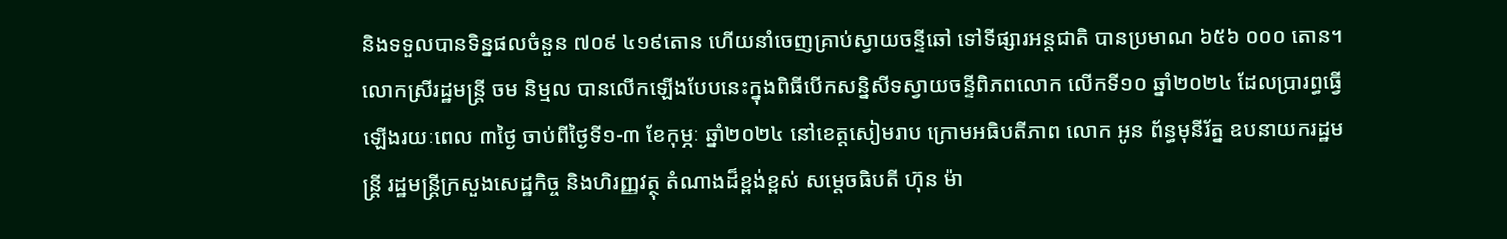និងទទួលបានទិន្នផលចំនួន ៧០៩ ៤១៩តោន ហើយនាំចេញគ្រាប់ស្វាយចន្ទីឆៅ ទៅទីផ្សារអន្តជាតិ បានប្រមាណ ៦៥៦ ០០០ តោន។
លោកស្រីរដ្ឋមន្ដ្រី ចម និម្មល បានលើកឡើងបែបនេះក្នុងពិធីបើកសន្និសីទស្វាយចន្ទីពិភពលោក លើកទី១០ ឆ្នាំ២០២៤ ដែលប្រារព្ធធ្វើឡើងរយៈពេល ៣ថ្ងៃ ចាប់ពីថ្ងៃទី១-៣ ខែកុម្ភៈ ឆ្នាំ២០២៤ នៅខេត្តសៀមរាប ក្រោមអធិបតីភាព លោក អូន ព័ន្ធមុនីរ័ត្ន ឧបនាយករដ្ឋមន្ត្រី រដ្ឋមន្ត្រីក្រសួងសេដ្ឋកិច្ច និងហិរញ្ញវត្ថុ តំណាងដ៏ខ្ពង់ខ្ពស់ សម្តេចធិបតី ហ៊ុន ម៉ា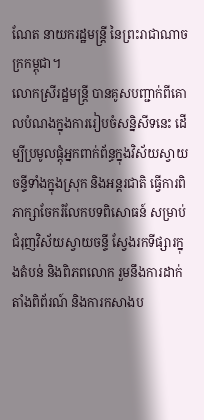ណែត នាយករដ្ឋមន្រ្តី នៃព្រះរាជាណាចក្រកម្ពុជា។
លោកស្រីរដ្ឋមន្ដ្រី បានគូសបញ្ជាក់ពីគោលបំណងក្នុងការរៀបចំសន្និសីទនេះ ដើម្បីប្រមូលផ្តុំអ្នកពាក់ព័ន្ធក្នុងវិស័យស្វាយចន្ទីទាំងក្នុងស្រុក និងអន្តរជាតិ ធ្វើការពិភាក្សាចែករំលែកបទពិសោធន៍ សម្រាប់ជំរុញវិស័យស្វាយចន្ទី ស្វែងរកទីផ្សារក្នុងតំបន់ និងពិភពលោក រួមនឹងការដាក់តាំងពិព័រណ៍ និងការកសាងប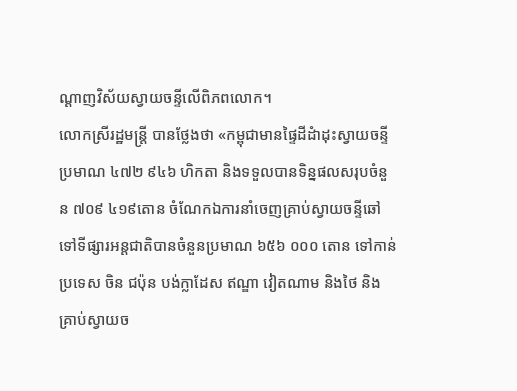ណ្តាញវិស័យស្វាយចន្ទីលើពិភពលោក។
លោកស្រីរដ្ឋមន្ដ្រី បានថ្លែងថា «កម្ពុជាមានផ្ទៃដីដំាដុះស្វាយចន្ទីប្រមាណ ៤៧២ ៩៤៦ ហិកតា និងទទួលបានទិន្នផលសរុបចំនួន ៧០៩ ៤១៩តោន ចំណែកឯការនាំចេញគ្រាប់ស្វាយចន្ទីឆៅទៅទីផ្សារអន្តជាតិបានចំនួនប្រមាណ ៦៥៦ ០០០ តោន ទៅកាន់ប្រទេស ចិន ជប៉ុន បង់ក្លាដែស ឥណ្ឌា វៀតណាម និងថៃ និងគ្រាប់ស្វាយច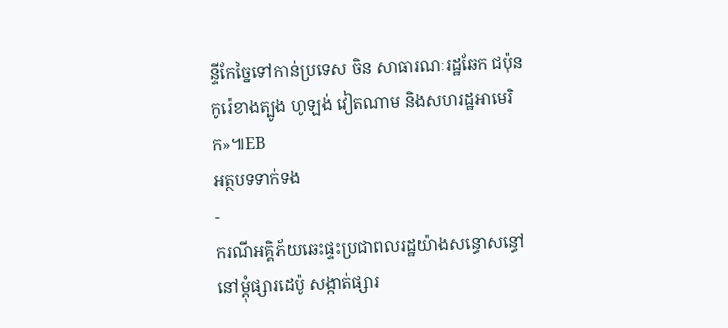ន្ទីកែច្នៃទៅកាន់ប្រទេស ចិន សាធារណៈរដ្ឋឆែក ជប៉ុន កូរ៉េខាងត្បូង ហូឡង់ វៀតណាម និងសហរដ្ឋអាមេរិក»៕EB
អត្ថបទទាក់ទង
-
ករណីអគ្គិភ័យឆេះផ្ទះប្រជាពលរដ្ឋយ៉ាងសន្ធោសន្ធៅ នៅម្ដុំផ្សារដេប៉ូ សង្កាត់ផ្សារ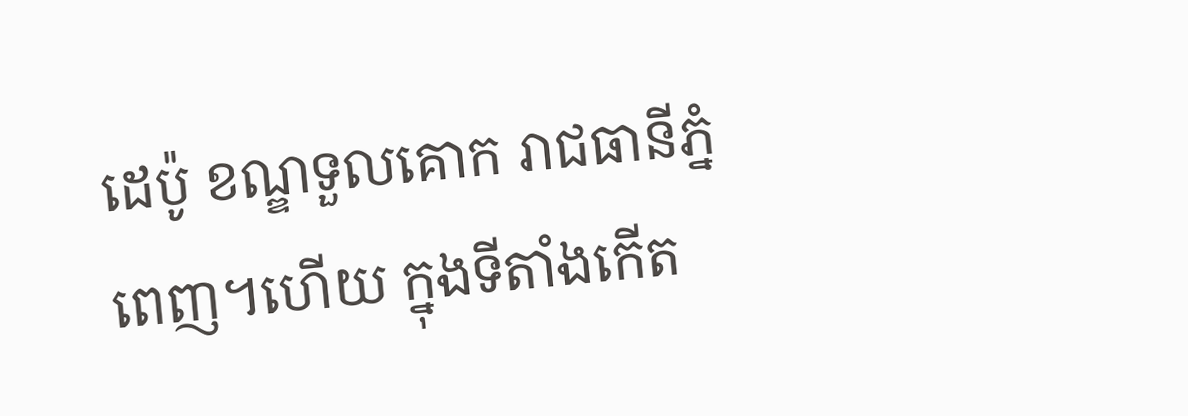ដេប៉ូ ខណ្ឌទួលគោក រាជធានីភ្នំពេញ។ហើយ ក្នុងទីតាំងកើត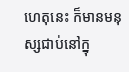ហេតុនេះ ក៏មានមនុស្សជាប់នៅក្នុ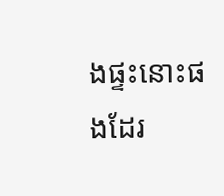ងផ្ទះនោះផងដែរ